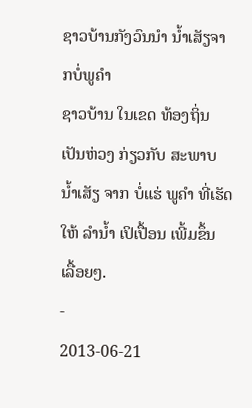ຊາວບ້ານກັງວົນນໍາ ນໍ້າເສັຽຈາກບໍ່ພູຄຳ
ຊາວບ້ານ ໃນເຂດ ທ້ອງຖິ່ນ ເປັນຫ່ວງ ກ່ຽວກັບ ສະພາບ ນ້ຳເສັຽ ຈາກ ບໍ່ແຮ່ ພູຄຳ ທີ່ເຮັດໃຫ້ ລໍານໍ້າ ເປິເປື້ອນ ເພີ້ມຂຶ້ນ ເລື້ອຍໆ.
-
2013-06-21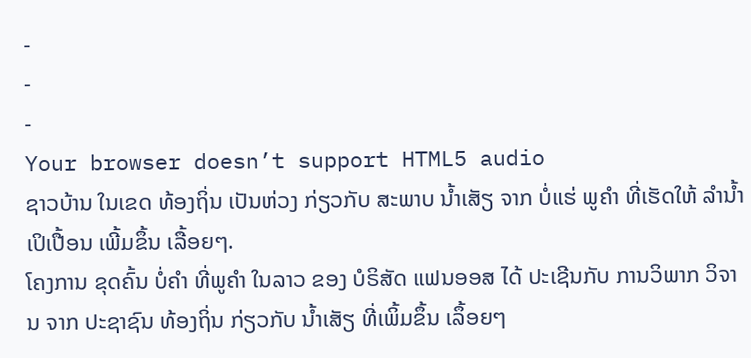-
-
-
Your browser doesn’t support HTML5 audio
ຊາວບ້ານ ໃນເຂດ ທ້ອງຖິ່ນ ເປັນຫ່ວງ ກ່ຽວກັບ ສະພາບ ນ້ຳເສັຽ ຈາກ ບໍ່ແຮ່ ພູຄຳ ທີ່ເຮັດໃຫ້ ລໍານໍ້າ ເປິເປື້ອນ ເພີ້ມຂຶ້ນ ເລື້ອຍໆ.
ໂຄງການ ຂຸດຄົ້ນ ບໍ່ຄຳ ທີ່ພູຄຳ ໃນລາວ ຂອງ ບໍຣິສັດ ແຟນອອສ ໄດ້ ປະເຊີນກັບ ການວິພາກ ວິຈານ ຈາກ ປະຊາຊົນ ທ້ອງຖິ່ນ ກ່ຽວກັບ ນ້ຳເສັຽ ທີ່ເພິ້ມຂຶ້ນ ເລຶ້ອຍໆ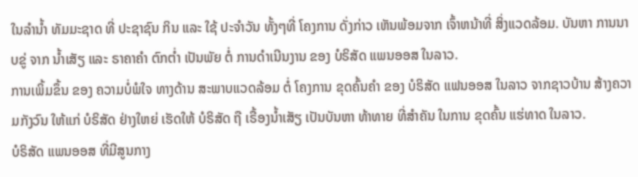ໃນລໍານ້ຳ ທັມມະຊາດ ທີ່ ປະຊາຊົນ ກິນ ແລະ ໃຊ້ ປະຈຳວັນ ທັ້ງໆທີ່ ໂຄງການ ດັ່ງກ່າວ ເຫັນພ້ອມຈາກ ເຈົ້າຫນ້າທີ່ ສິ່ງແວດລ້ອມ. ບັນຫາ ການນາບຂູ່ ຈາກ ນ້ຳເສັຽ ແລະ ຣາຄາຄຳ ຕົກຕ່ຳ ເປັນພັຍ ຕໍ່ ການດຳເນີນງານ ຂອງ ບໍຣິສັດ ແພນອອສ ໃນລາວ.
ການເພິ້ມຂຶ້ນ ຂອງ ຄວາມບໍ່ພໍໃຈ ທາງດ້ານ ສະພາບແວດລ້ອມ ຕໍ່ ໂຄງການ ຂຸດຄົ້ນຄຳ ຂອງ ບໍຣິສັດ ແຟນອອສ ໃນລາວ ຈາກຊາວບ້ານ ສ້າງຄວາມກັງວົນ ໃຫ້ແກ່ ບໍຣິສັດ ຢ່າງໃຫຍ່ ເຮັດໃຫ້ ບໍຣິສັດ ຖື ເຣື້ອງນ້ຳເສັຽ ເປັນບັນຫາ ທ້າທາຍ ທີ່ສຳຄັນ ໃນການ ຂຸດຄົ້ນ ແຮ່ທາດ ໃນລາວ.
ບໍຣິສັດ ແພນອອສ ທີ່ມີສູນກາງ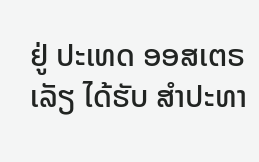ຢູ່ ປະເທດ ອອສເຕຣເລັຽ ໄດ້ຮັບ ສຳປະທາ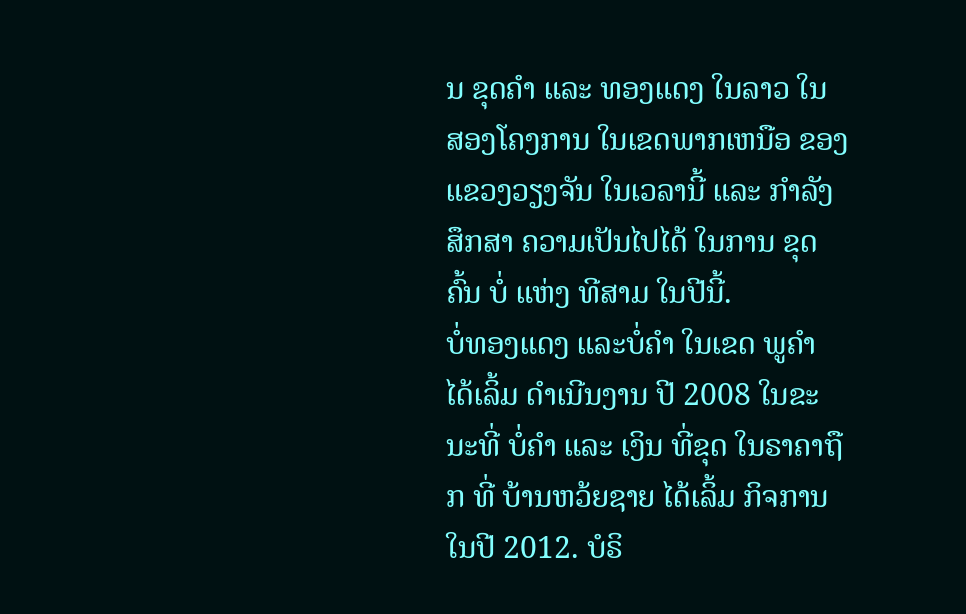ນ ຂຸດຄຳ ແລະ ທອງແດງ ໃນລາວ ໃນ ສອງໂຄງການ ໃນເຂດພາກເຫນືອ ຂອງ ແຂວງວຽງຈັນ ໃນເວລານີ້ ແລະ ກຳລັງສຶກສາ ຄວາມເປັນໄປໄດ້ ໃນການ ຂຸດຄົ້ນ ບໍ່ ແຫ່ງ ທີສາມ ໃນປີນີ້.
ບໍ່ທອງແດງ ແລະບໍ່ຄຳ ໃນເຂດ ພູຄຳ ໄດ້ເລິ້ມ ດຳເນີນງານ ປີ 2008 ໃນຂະນະທີ່ ບໍ່ຄຳ ແລະ ເງິນ ທີ່ຂຸດ ໃນຣາຄາຖືກ ທີ່ ບ້ານຫວ້ຍຊາຍ ໄດ້ເລິ້ມ ກິຈການ ໃນປີ 2012. ບໍຣິ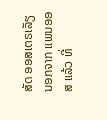ສັດ ອອສເຕຣເລັຽ ນອກຈາກ ແພນອອສ ແລ້ວ ທີ່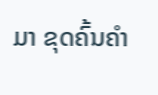ມາ ຂຸດຄົ້ນຄຳ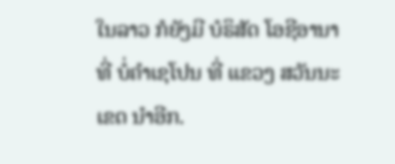ໃນລາວ ກໍຍັງມີ ບໍຣິສັດ ໂອຊີອານາ ທີ່ ບໍ່ຄຳເຊໂປນ ທີ່ ແຂວງ ສວັນນະເຂດ ນຳອີກ.